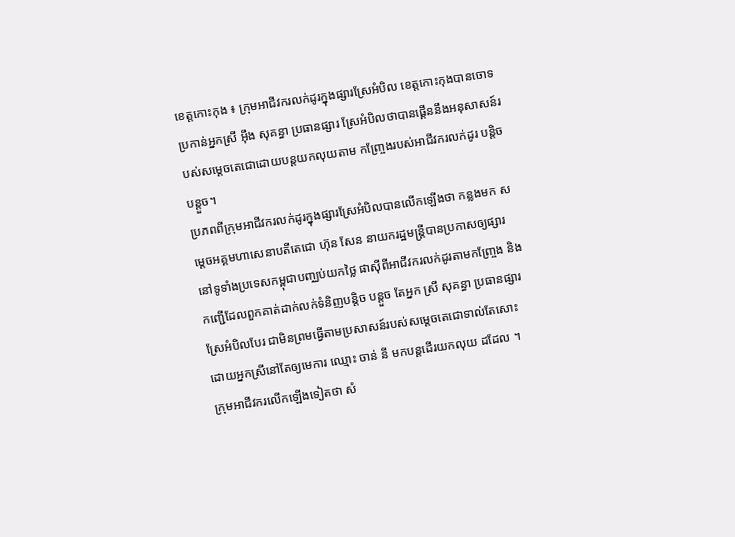ខេត្តកោះកុង ៖ ក្រុមអាជីវករលក់ដូរក្នុងផ្សារស្រែអំបិល ខេត្តកោះកុងបានចោទ ប្រកាន់អ្នកស្រី អុឹង សុគន្ធា ប្រធានផ្សារ ស្រែអំបិលថាបានផ្គើននឹងអនុសាសន៍របស់សម្តេចតេជោដោយបន្តយកលុយតាម កញ្ច្រែងរបស់អាជីវករលក់ដូរ បន្តិចបន្តួច។
ប្រភពពីក្រុមអាជីវករលក់ដូរក្នុងផ្សារស្រែអំបិលបានលើកឡើងថា កន្លងមក សម្តេចអគ្គមហាសេនាបតីតេជោ ហ៊ុន សែន នាយករដ្ឋមន្រ្តីបានប្រកាសឲ្យផ្សារ នៅទូទាំងប្រទេសកម្ពុជាបញ្ឈប់យកថ្លៃ ផាស៊ីពីអាជីវករលក់ដូរតាមកញ្ច្រែង និង កញ្ជើដែលពួកគាត់ដាក់លក់ទំនិញបន្តិច បន្តួច តែអ្នក ស្រី សុគន្ធា ប្រធានផ្សារស្រែអំបិលបែរ ជាមិនព្រមធ្វើតាមប្រសាសន៍របស់សម្តេចតេជោទាល់តែសោះ ដោយអ្នកស្រីនៅតែឲ្យមេការ ឈ្មោះ ចាន់ នី មកបន្តដើរយកលុយ ដដែល ។
ក្រុមអាជីវករលើកឡើងទៀតថា សំ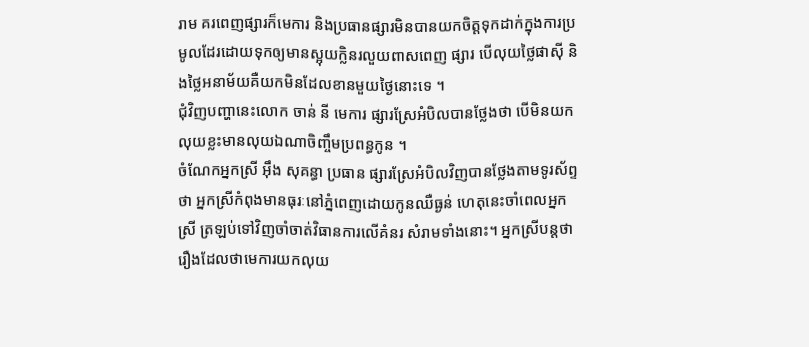រាម គរពេញផ្សារក៏មេការ និងប្រធានផ្សារមិនបានយកចិត្តទុកដាក់ក្នុងការប្រមូលដែរដោយទុកឲ្យមានស្អុយក្លិនរលួយពាសពេញ ផ្សារ បើលុយថ្លៃផាស៊ី និងថ្លៃអនាម័យគឺយកមិនដែលខានមួយថ្ងៃនោះទេ ។
ជុំវិញបញ្ហានេះលោក ចាន់ នី មេការ ផ្សារស្រែអំបិលបានថ្លែងថា បើមិនយកលុយខ្លះមានលុយឯណាចិញ្ចឹមប្រពន្ធកូន ។
ចំណែកអ្នកស្រី អុឹង សុគន្ធា ប្រធាន ផ្សារស្រែអំបិលវិញបានថ្លែងតាមទូរស័ព្ទថា អ្នកស្រីកំពុងមានធុរៈនៅភ្នំពេញដោយកូនឈឺធ្ងន់ ហេតុនេះចាំពេលអ្នកស្រី ត្រឡប់ទៅវិញចាំចាត់វិធានការលើគំនរ សំរាមទាំងនោះ។ អ្នកស្រីបន្តថា រឿងដែលថាមេការយកលុយ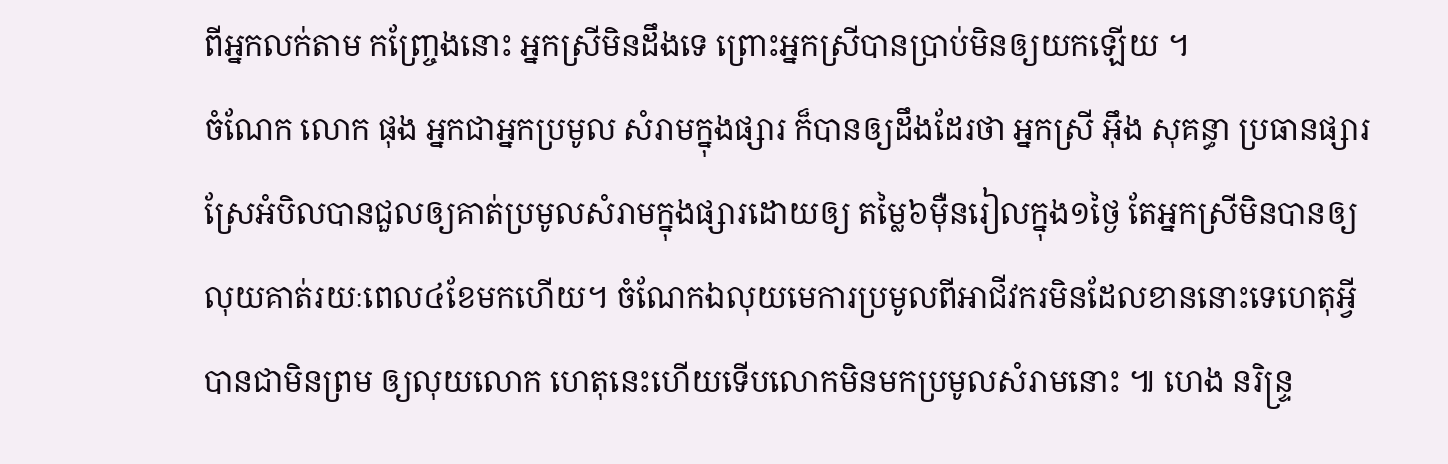ពីអ្នកលក់តាម កញ្រែ្ចងនោះ អ្នកស្រីមិនដឹងទេ ព្រោះអ្នកស្រីបានប្រាប់មិនឲ្យយកឡើយ ។
ចំណែក លោក ផុង អ្នកជាអ្នកប្រមូល សំរាមក្នុងផ្សារ ក៏បានឲ្យដឹងដែរថា អ្នកស្រី អុឹង សុគន្ធា ប្រធានផ្សារស្រែអំបិលបានជួលឲ្យគាត់ប្រមូលសំរាមក្នុងផ្សារដោយឲ្យ តម្លៃ៦ម៉ឺនរៀលក្នុង១ថ្ងៃ តែអ្នកស្រីមិនបានឲ្យលុយគាត់រយៈពេល៤ខែមកហើយ។ ចំណែកឯលុយមេការប្រមូលពីអាជីវករមិនដែលខាននោះទេហេតុអ្វីបានជាមិនព្រម ឲ្យលុយលោក ហេតុនេះហើយទើបលោកមិនមកប្រមូលសំរាមនោះ ៕ ហេង នរិន្រ្ទ